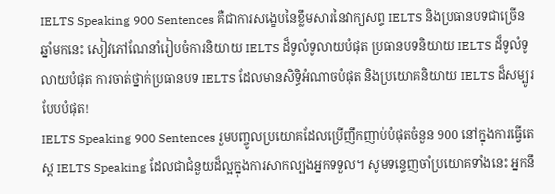IELTS Speaking 900 Sentences គឺជាការសង្ខេបនៃខ្លឹមសារនៃវាក្យសព្ទ IELTS និងប្រធានបទជាច្រើនឆ្នាំមកនេះ សៀវភៅណែនាំរៀបចំការនិយាយ IELTS ដ៏ទូលំទូលាយបំផុត ប្រធានបទនិយាយ IELTS ដ៏ទូលំទូលាយបំផុត ការចាត់ថ្នាក់ប្រធានបទ IELTS ដែលមានសិទ្ធិអំណាចបំផុត និងប្រយោគនិយាយ IELTS ដ៏សម្បូរបែបបំផុត!
IELTS Speaking 900 Sentences រួមបញ្ចូលប្រយោគដែលប្រើញឹកញាប់បំផុតចំនួន 900 នៅក្នុងការធ្វើតេស្ត IELTS Speaking ដែលជាជំនួយដ៏ល្អក្នុងការសាកល្បងអ្នកទទួល។ សូមទន្ទេញចាំប្រយោគទាំងនេះ អ្នកនឹ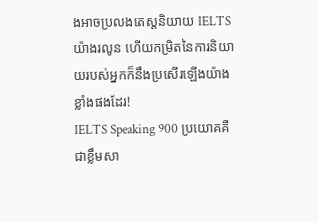ងអាចប្រលងតេស្តនិយាយ IELTS យ៉ាងរលូន ហើយកម្រិតនៃការនិយាយរបស់អ្នកក៏នឹងប្រសើរឡើងយ៉ាងខ្លាំងផងដែរ!
IELTS Speaking 900 ប្រយោគគឺជាខ្លឹមសា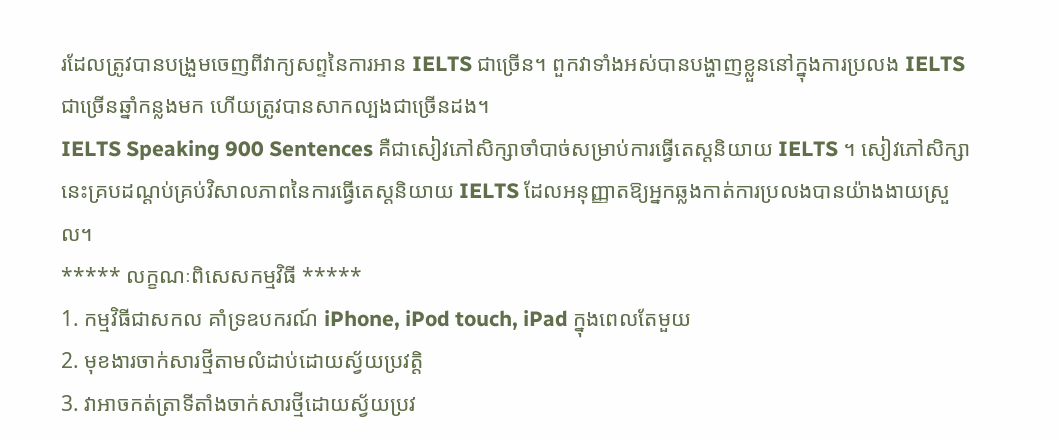រដែលត្រូវបានបង្រួមចេញពីវាក្យសព្ទនៃការអាន IELTS ជាច្រើន។ ពួកវាទាំងអស់បានបង្ហាញខ្លួននៅក្នុងការប្រលង IELTS ជាច្រើនឆ្នាំកន្លងមក ហើយត្រូវបានសាកល្បងជាច្រើនដង។
IELTS Speaking 900 Sentences គឺជាសៀវភៅសិក្សាចាំបាច់សម្រាប់ការធ្វើតេស្តនិយាយ IELTS ។ សៀវភៅសិក្សានេះគ្របដណ្តប់គ្រប់វិសាលភាពនៃការធ្វើតេស្តនិយាយ IELTS ដែលអនុញ្ញាតឱ្យអ្នកឆ្លងកាត់ការប្រលងបានយ៉ាងងាយស្រួល។
***** លក្ខណៈពិសេសកម្មវិធី *****
1. កម្មវិធីជាសកល គាំទ្រឧបករណ៍ iPhone, iPod touch, iPad ក្នុងពេលតែមួយ
2. មុខងារចាក់សារថ្មីតាមលំដាប់ដោយស្វ័យប្រវត្តិ
3. វាអាចកត់ត្រាទីតាំងចាក់សារថ្មីដោយស្វ័យប្រវ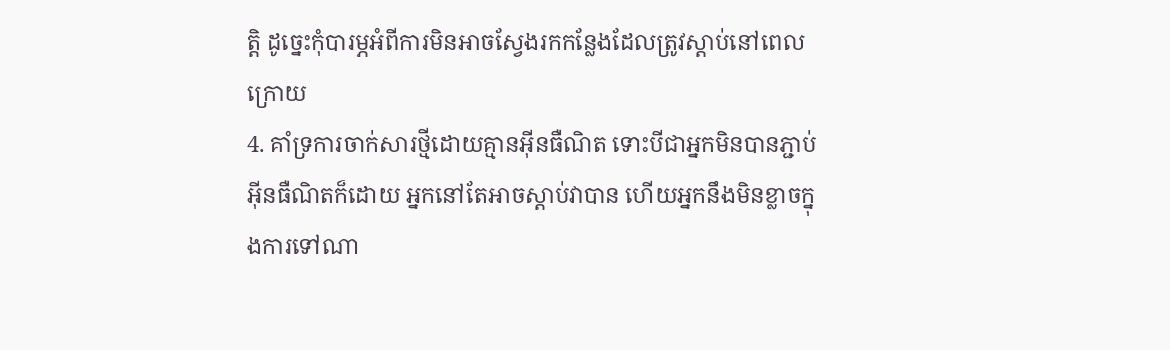ត្តិ ដូច្នេះកុំបារម្ភអំពីការមិនអាចស្វែងរកកន្លែងដែលត្រូវស្តាប់នៅពេលក្រោយ
4. គាំទ្រការចាក់សារថ្មីដោយគ្មានអ៊ីនធឺណិត ទោះបីជាអ្នកមិនបានភ្ជាប់អ៊ីនធឺណិតក៏ដោយ អ្នកនៅតែអាចស្តាប់វាបាន ហើយអ្នកនឹងមិនខ្លាចក្នុងការទៅណា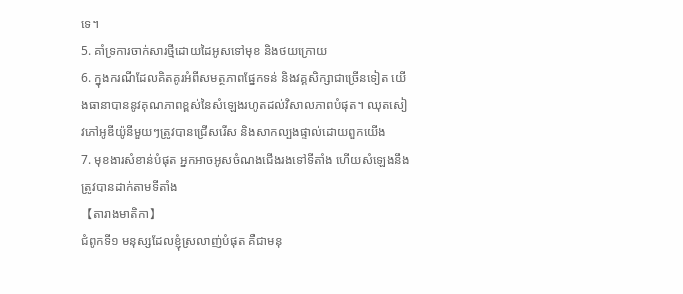ទេ។
5. គាំទ្រការចាក់សារថ្មីដោយដៃអូសទៅមុខ និងថយក្រោយ
6. ក្នុងករណីដែលគិតគូរអំពីសមត្ថភាពផ្នែកទន់ និងវគ្គសិក្សាជាច្រើនទៀត យើងធានាបាននូវគុណភាពខ្ពស់នៃសំឡេងរហូតដល់វិសាលភាពបំផុត។ ឈុតសៀវភៅអូឌីយ៉ូនីមួយៗត្រូវបានជ្រើសរើស និងសាកល្បងផ្ទាល់ដោយពួកយើង
7. មុខងារសំខាន់បំផុត អ្នកអាចអូសចំណងជើងរងទៅទីតាំង ហើយសំឡេងនឹងត្រូវបានដាក់តាមទីតាំង
【តារាងមាតិកា】
ជំពូកទី១ មនុស្សដែលខ្ញុំស្រលាញ់បំផុត គឺជាមនុ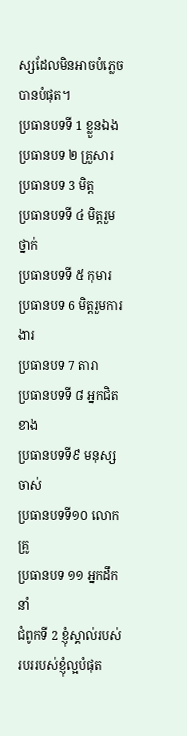ស្សដែលមិនអាចបំភ្លេចបានបំផុត។
ប្រធានបទទី 1 ខ្លួនឯង
ប្រធានបទ ២ គ្រួសារ
ប្រធានបទ 3 មិត្ត
ប្រធានបទទី ៤ មិត្តរួមថ្នាក់
ប្រធានបទទី ៥ កុមារ
ប្រធានបទ 6 មិត្តរួមការងារ
ប្រធានបទ 7 តារា
ប្រធានបទទី ៨ អ្នកជិតខាង
ប្រធានបទទី៩ មនុស្សចាស់
ប្រធានបទទី១០ លោកគ្រូ
ប្រធានបទ ១១ អ្នកដឹកនាំ
ជំពូកទី 2 ខ្ញុំស្គាល់របស់របររបស់ខ្ញុំល្អបំផុត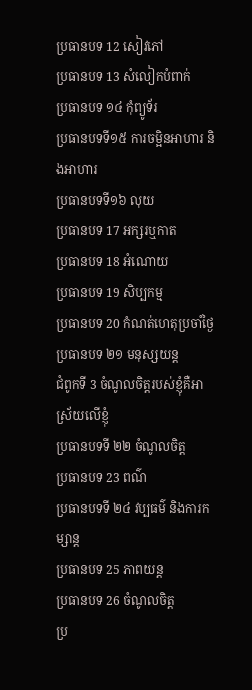ប្រធានបទ 12 សៀវភៅ
ប្រធានបទ 13 សំលៀកបំពាក់
ប្រធានបទ ១៤ កុំព្យូទ័រ
ប្រធានបទទី១៥ ការចម្អិនអាហារ និងអាហារ
ប្រធានបទទី១៦ លុយ
ប្រធានបទ 17 អក្សរឬកាត
ប្រធានបទ 18 អំណោយ
ប្រធានបទ 19 សិប្បកម្ម
ប្រធានបទ 20 កំណត់ហេតុប្រចាំថ្ងៃ
ប្រធានបទ ២១ មនុស្សយន្ត
ជំពូកទី 3 ចំណូលចិត្តរបស់ខ្ញុំគឺអាស្រ័យលើខ្ញុំ
ប្រធានបទទី ២២ ចំណូលចិត្ត
ប្រធានបទ 23 ពណ៌
ប្រធានបទទី ២៤ វប្បធម៌ និងការកម្សាន្ត
ប្រធានបទ 25 ភាពយន្ត
ប្រធានបទ 26 ចំណូលចិត្ត
ប្រ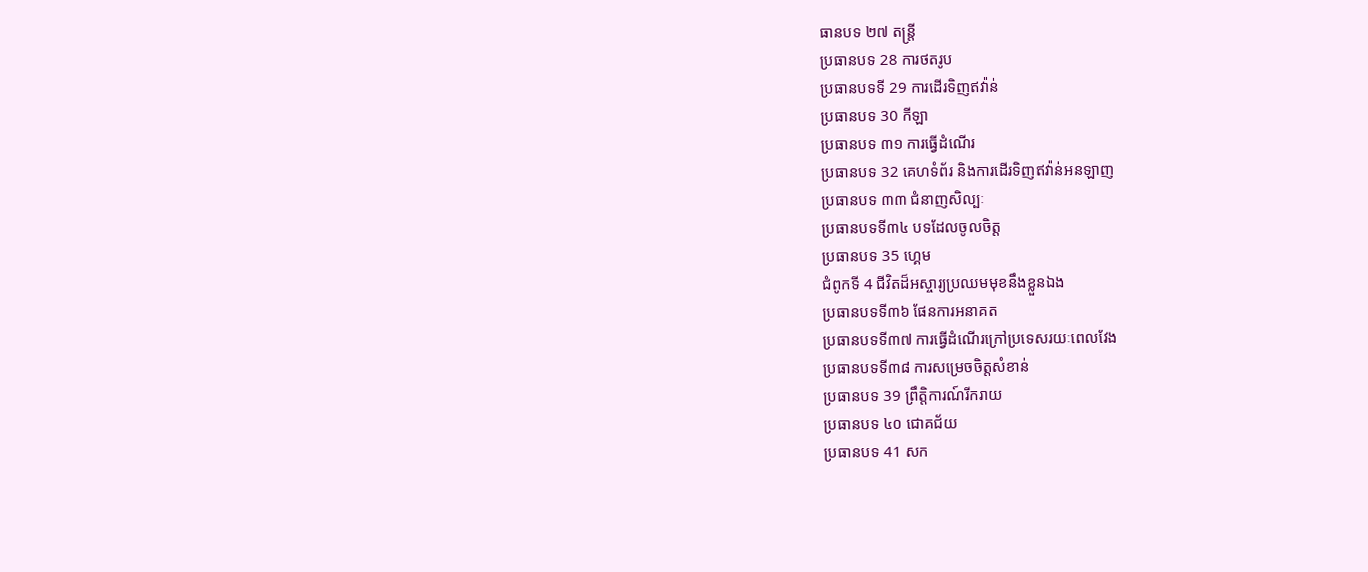ធានបទ ២៧ តន្ត្រី
ប្រធានបទ 28 ការថតរូប
ប្រធានបទទី 29 ការដើរទិញឥវ៉ាន់
ប្រធានបទ 30 កីឡា
ប្រធានបទ ៣១ ការធ្វើដំណើរ
ប្រធានបទ 32 គេហទំព័រ និងការដើរទិញឥវ៉ាន់អនឡាញ
ប្រធានបទ ៣៣ ជំនាញសិល្បៈ
ប្រធានបទទី៣៤ បទដែលចូលចិត្ត
ប្រធានបទ 35 ហ្គេម
ជំពូកទី 4 ជីវិតដ៏អស្ចារ្យប្រឈមមុខនឹងខ្លួនឯង
ប្រធានបទទី៣៦ ផែនការអនាគត
ប្រធានបទទី៣៧ ការធ្វើដំណើរក្រៅប្រទេសរយៈពេលវែង
ប្រធានបទទី៣៨ ការសម្រេចចិត្តសំខាន់
ប្រធានបទ 39 ព្រឹត្តិការណ៍រីករាយ
ប្រធានបទ ៤០ ជោគជ័យ
ប្រធានបទ 41 សក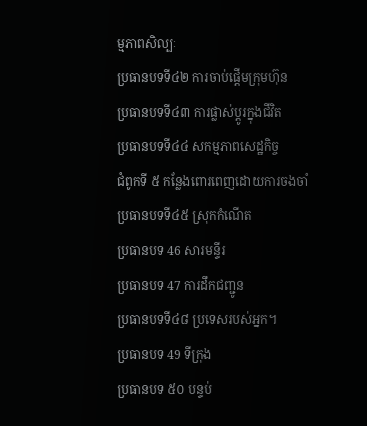ម្មភាពសិល្បៈ
ប្រធានបទទី៤២ ការចាប់ផ្តើមក្រុមហ៊ុន
ប្រធានបទទី៤៣ ការផ្លាស់ប្តូរក្នុងជីវិត
ប្រធានបទទី៤៤ សកម្មភាពសេដ្ឋកិច្ច
ជំពូកទី ៥ កន្លែងពោរពេញដោយការចងចាំ
ប្រធានបទទី៤៥ ស្រុកកំណើត
ប្រធានបទ 46 សារមន្ទីរ
ប្រធានបទ 47 ការដឹកជញ្ជូន
ប្រធានបទទី៤៨ ប្រទេសរបស់អ្នក។
ប្រធានបទ 49 ទីក្រុង
ប្រធានបទ ៥០ បន្ទប់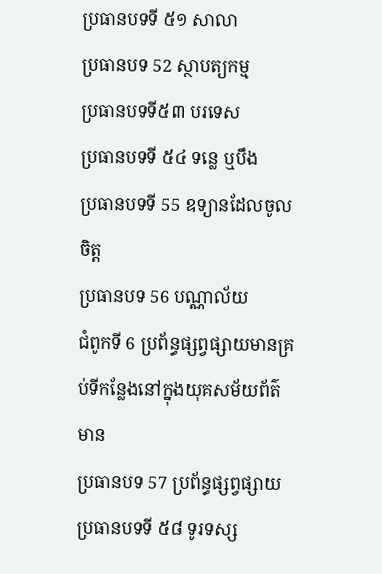ប្រធានបទទី ៥១ សាលា
ប្រធានបទ 52 ស្ថាបត្យកម្ម
ប្រធានបទទី៥៣ បរទេស
ប្រធានបទទី ៥៤ ទន្លេ ឬបឹង
ប្រធានបទទី 55 ឧទ្យានដែលចូលចិត្ត
ប្រធានបទ 56 បណ្ណាល័យ
ជំពូកទី 6 ប្រព័ន្ធផ្សព្វផ្សាយមានគ្រប់ទីកន្លែងនៅក្នុងយុគសម័យព័ត៌មាន
ប្រធានបទ 57 ប្រព័ន្ធផ្សព្វផ្សាយ
ប្រធានបទទី ៥៨ ទូរទស្ស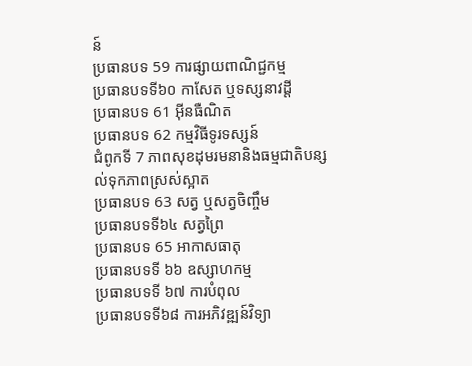ន៍
ប្រធានបទ 59 ការផ្សាយពាណិជ្ជកម្ម
ប្រធានបទទី៦០ កាសែត ឬទស្សនាវដ្តី
ប្រធានបទ 61 អ៊ីនធឺណិត
ប្រធានបទ 62 កម្មវិធីទូរទស្សន៍
ជំពូកទី 7 ភាពសុខដុមរមនានិងធម្មជាតិបន្សល់ទុកភាពស្រស់ស្អាត
ប្រធានបទ 63 សត្វ ឬសត្វចិញ្ចឹម
ប្រធានបទទី៦៤ សត្វព្រៃ
ប្រធានបទ 65 អាកាសធាតុ
ប្រធានបទទី ៦៦ ឧស្សាហកម្ម
ប្រធានបទទី ៦៧ ការបំពុល
ប្រធានបទទី៦៨ ការអភិវឌ្ឍន៍វិទ្យា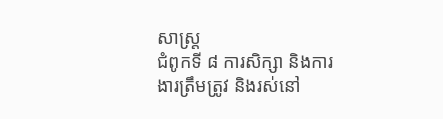សាស្ត្រ
ជំពូកទី ៨ ការសិក្សា និងការងារត្រឹមត្រូវ និងរស់នៅ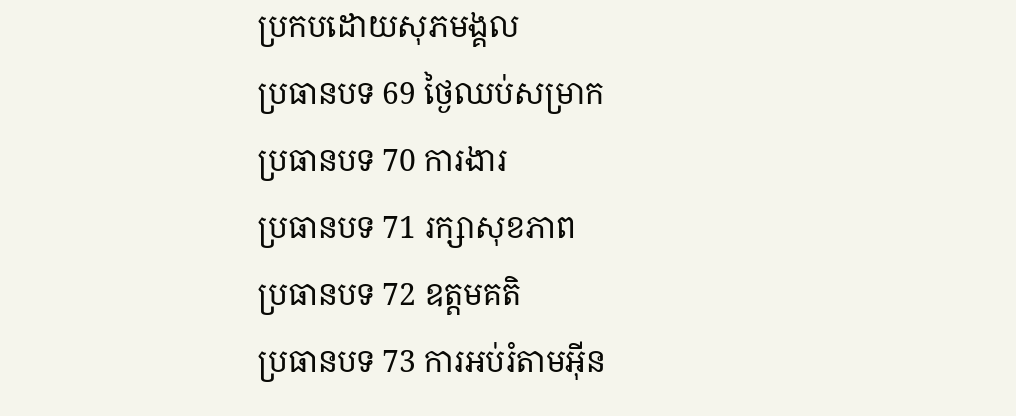ប្រកបដោយសុភមង្គល
ប្រធានបទ 69 ថ្ងៃឈប់សម្រាក
ប្រធានបទ 70 ការងារ
ប្រធានបទ 71 រក្សាសុខភាព
ប្រធានបទ 72 ឧត្តមគតិ
ប្រធានបទ 73 ការអប់រំតាមអ៊ីន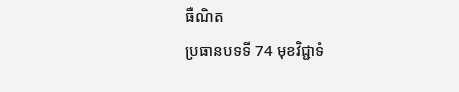ធឺណិត
ប្រធានបទទី 74 មុខវិជ្ជាទំ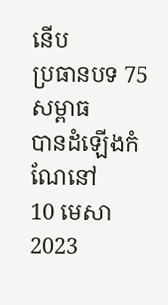នើប
ប្រធានបទ 75 សម្ពាធ
បានដំឡើងកំណែនៅ
10 មេសា 2023